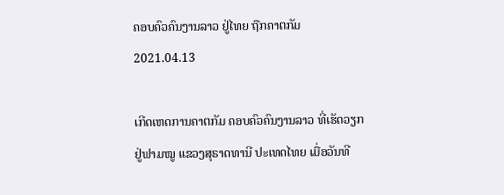ຄອບຄົວຄົນງານລາວ ຢູ່ໄທຍ ຖືກຄາຕກັມ
2021.04.13

ເກີດເຫດການຄາຕກັມ ຄອບຄົວຄົນງານລາວ ທີ່ເຮັດວຽກຢູ່ຟາມໝູ ແຂວງສຸຣາດທານີ ປະເທດໄທຍ ເມື່ອວັນທີ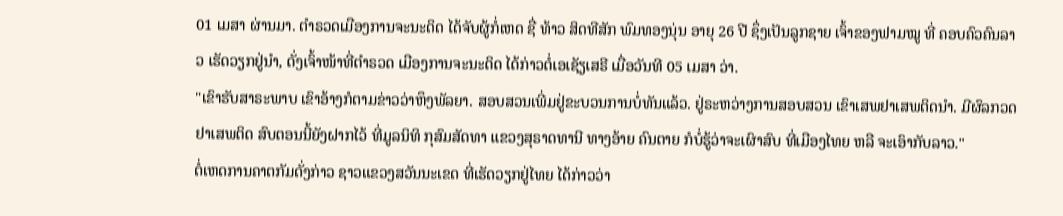01 ເມສາ ຜ່ານມາ. ຕຳຣວດເມືອງການຈະນະດິດ ໄດ້ຈັບຜູ້ກໍ່ເຫດ ຊື່ ທ້າວ ສິດທີສັກ ພົມທອງນຸ່ນ ອາຍຸ 26 ປີ ຊຶ່ງເປັນລູກຊາຍ ເຈົ້າຂອງຟາມໝູ ທີ່ ຄອບຄົວຄົນລາວ ເຮັດວຽກຢູ່ນຳ, ດັ່ງເຈົ້າໜ້າທີ່ຕຳຣວດ ເມືອງການຈະນະດິດ ໄດ້ກ່າວຕໍ່ເອເຊັຽເສຣີ ເມື່ອວັນທີ 05 ເມສາ ວ່າ.
"ເຂົາຮັບສາຣະພາບ ເຂົາອ້າງກໍຕາມຂ່າວວ່າຫຶງພັລຍາ. ສອບສວນເພີ່ມຢູ່ຂະບວນການບໍ່ທັນແລ້ວ. ຢູ່ຣະຫວ່າງການສອບສວນ ເຂົາເສພຢາເສພຕິດນຳ. ມີຜົລກວດຢາເສພຕິດ ສົບຕອນນີ້ຍັງຝາກໄວ້ ທີ່ມູລນິທິ ກຸສົມສັດທາ ແຂວງສຸຣາດທານີ ທາງອ້າຍ ຄົນຕາຍ ກໍບໍ່ຮູ້ວ່າຈະເຜົາສົບ ທີ່ເມືອງໄທຍ ຫລື ຈະເອົາກັບລາວ."
ຕໍ່ເຫດການຄາຕກັມດັ່ງກ່າວ ຊາວແຂວງສວັນນະເຂດ ທີ່ເຮັດວຽກຢູ່ໄທຍ ໄດ້ກ່າວວ່າ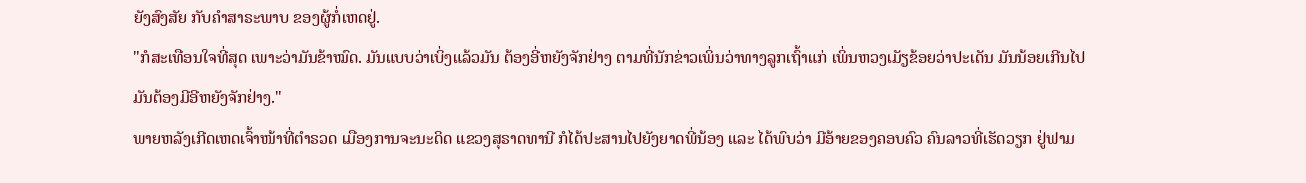ຍັງສົງສັຍ ກັບຄຳສາຣະພາບ ຂອງຜູ້ກໍ່ເຫດຢູ່.
"ກໍສະເທືອນໃຈທີ່ສຸດ ເພາະວ່າມັນຂ້າໝົດ. ມັນແບບວ່າເບິ່ງແລ້ວມັນ ຕ້ອງອີ່ຫຍັງຈັກຢ່າງ ຕາມທີ່ນັກຂ່າວເພິ່ນວ່າທາງລູກເຖົ້າແກ່ ເພິ່ນຫວງເມັຽຂ້ອຍວ່າປະເດັນ ມັນນ້ອຍເກີນໄປ ມັນຕ້ອງມີອີຫຍັງຈັກຢ່າງ."
ພາຍຫລັງເກີດເຫດເຈົ້າໜ້າທີ່ຕຳຣວດ ເມືອງການຈະນະດິດ ແຂວງສຸຣາດທານີ ກໍໄດ້ປະສານໄປຍັງຍາດພີ່ນ້ອງ ແລະ ໄດ້ພົບວ່າ ມີອ້າຍຂອງຄອບຄົວ ຄົນລາວທີ່ເຮັດວຽກ ຢູ່ຟາມ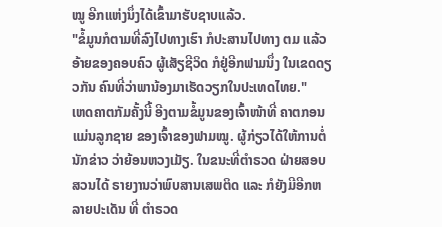ໝູ ອີກແຫ່ງນຶ່ງໄດ້ເຂົ້າມາຮັບຊາບແລ້ວ.
"ຂໍ້ມູນກໍຕາມທີ່ລົງໄປທາງເຮົາ ກໍປະສານໄປທາງ ຕມ ແລ້ວອ້າຍຂອງຄອບຄົວ ຜູ້ເສັຽຊີວິດ ກໍຢູ່ອີກຟາມນຶ່ງ ໃນເຂດດຽວກັນ ຄົນທີ່ວ່າພານ້ອງມາເຮັດວຽກໃນປະເທດໄທຍ."
ເຫດຄາຕກັມຄັ້ງນີ້ ອີງຕາມຂໍ້ມູນຂອງເຈົ້າໜ້າທີ່ ຄາຕກອນແມ່ນລູກຊາຍ ຂອງເຈົ້າຂອງຟາມໝູ. ຜູ້ກ່ຽວໄດ້ໃຫ້ການຕໍ່ນັກຂ່າວ ວ່າຍ້ອນຫວງເມັຽ. ໃນຂນະທີ່ຕຳຣວດ ຝ່າຍສອບສວນໄດ້ ຣາຍງານວ່າພົບສານເສພຕິດ ແລະ ກໍຍັງມີອີກຫລາຍປະເດັນ ທີ່ ຕຳຣວດ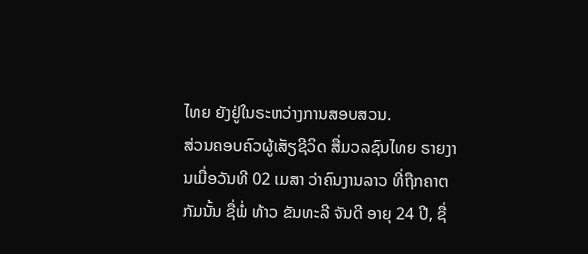ໄທຍ ຍັງຢູ່ໃນຣະຫວ່າງການສອບສວນ.
ສ່ວນຄອບຄົວຜູ້ເສັຽຊີວິດ ສື່ມວລຊົນໄທຍ ຣາຍງານເມື່ອວັນທີ 02 ເມສາ ວ່າຄົນງານລາວ ທີ່ຖືກຄາຕກັມນັ້ນ ຊື່ພໍ່ ທ້າວ ຂັນທະລີ ຈັນດີ ອາຍຸ 24 ປີ, ຊື່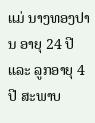ແມ່ ນາງທອງປານ ອາຍຸ 24 ປີ ແລະ ລູກອາຍຸ 4 ປີ ສະພາບ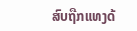ສົບຖືກແທງດ້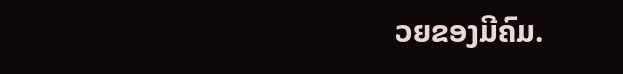ວຍຂອງມີຄົມ.